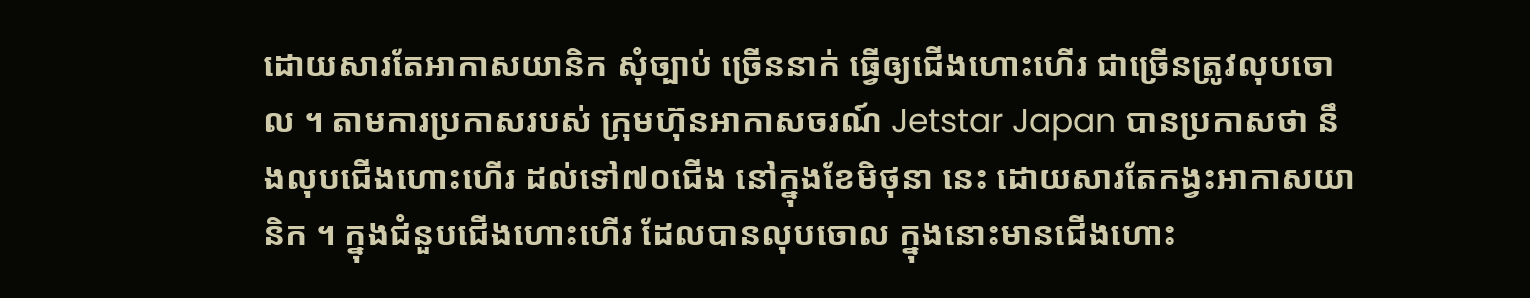ដោយសារតែអាកាសយានិក សុំច្បាប់ ច្រើននាក់ ធ្វើឲ្យជើងហោះហើរ ជាច្រើនត្រូវលុបចោល ។ តាមការប្រកាសរបស់ ក្រុមហ៊ុនអាកាសចរណ៍ Jetstar Japan បានប្រកាសថា នឹងលុបជើងហោះហើរ ដល់ទៅ៧០ជើង នៅក្នុងខែមិថុនា នេះ ដោយសារតែកង្វះអាកាសយានិក ។ ក្នុងជំនួបជើងហោះហើរ ដែលបានលុបចោល ក្នុងនោះមានជើងហោះ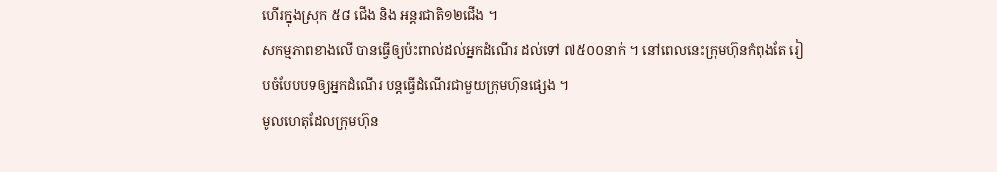ហើរក្នុងស្រុក ៥៨ ជើង និង អន្តរជាតិ១២ជើង ។
សកម្មភាពខាងលើ បានធ្វើឲ្យប៉ះពាល់ដល់អ្នកដំណើរ ដល់ទៅ ៧៥០០នាក់ ។ នៅពេលនេះក្រុមហ៊ុនកំពុងតែ រៀបចំបែបបទឲ្យអ្នកដំណើរ បន្តធ្វើដំណើរជាមួយក្រុមហ៊ុនផ្សេង ។
មូលហេតុដែលក្រុមហ៊ុន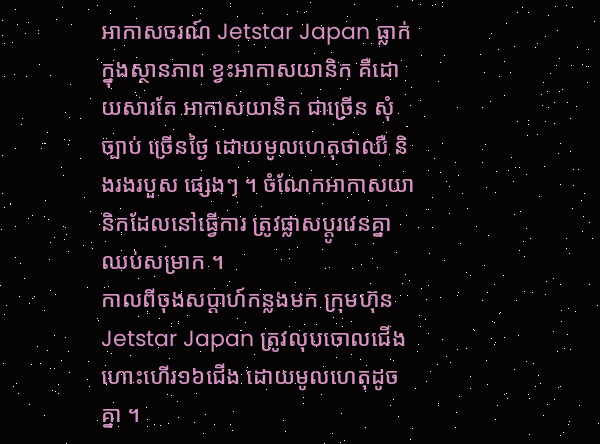អាកាសចរណ៍ Jetstar Japan ធ្លាក់ក្នុងស្ថានភាព ខ្វះអាកាសយានិក គឺដោយសារតែ អាកាសយានិក ជាច្រើន សុំច្បាប់ ច្រើនថ្ងៃ ដោយមូលហេតុថាឈឺ និងរងរបួស ផ្សេងៗ ។ ចំណែកអាកាសយានិកដែលនៅធ្វើការ ត្រូវផ្លាសប្តូរវេនគ្នាឈប់សម្រាក ។
កាលពីចុងសប្តាហ៍កន្លងមក ក្រុមហ៊ុន Jetstar Japan ត្រូវលុបចោលជើងហោះហើរ១៦ជើង ដោយមូលហេតុដូចគ្នា ។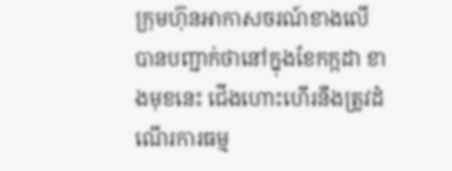ក្រុមហ៊ុនអាកាសចរណ៍ខាងលើ បានបញ្ជាក់ថានៅក្នុងខែកក្កដា ខាងមុខនេះ ជើងហោះហើរនឹងត្រូវដំណើរការធម្ម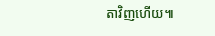តាវិញហើយ៕